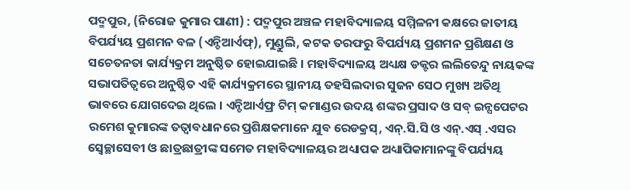ପଦ୍ମପୁର, (ନିରୋଜ କୁମାର ପାଣୀ) : ପଦ୍ମପୁର ଅଞ୍ଚଳ ମହାବିଦ୍ୟାଳୟ ସମ୍ମିଳନୀ କକ୍ଷରେ ଜାତୀୟ ବିପର୍ଯ୍ୟୟ ପ୍ରଶମନ ବଳ (ଏନ୍ଡିଆର୍ଏଫ୍), ମୁଣ୍ଡୁଲି, କଟକ ତରଫରୁ ବିପର୍ଯ୍ୟୟ ପ୍ରଶମନ ପ୍ରଶିକ୍ଷଣ ଓ ସଚେତନତା କାର୍ଯ୍ୟକ୍ରମ ଅନୁଷ୍ଠିତ ହୋଇଯାଇଛି । ମହାବିଦ୍ୟାଳୟ ଅଧ୍ୟକ୍ଷ ଡକ୍ଟର ଲଲିତେନ୍ଦୁ ନାୟକଙ୍କ ସଭାପତିତ୍ୱରେ ଅନୁଷ୍ଠିତ ଏହି କାର୍ଯ୍ୟକ୍ରମରେ ସ୍ଥାନୀୟ ତହସିଲଦାର ସୁଜନ ସେଠ ମୁଖ୍ୟ ଅତିଥି ଭାବରେ ଯୋଗଦେଇ ଥିଲେ । ଏନ୍ଡିଆର୍ଏଫ୍ର ଟିମ୍ କମାଣ୍ଡର ଉଦୟ ଶଙ୍କର ପ୍ରସାଦ ଓ ସବ୍ ଇନ୍ସପେଟର ରମେଶ କୁମାରଙ୍କ ତତ୍ୱାବଧାନରେ ପ୍ରଶିକ୍ଷକମାନେ ଯୁବ ରେଡକ୍ରସ୍, ଏନ୍.ସି.ସି ଓ ଏନ୍.ଏସ୍ .ଏସର ସ୍ଵେଚ୍ଛାସେବୀ ଓ ଛାତ୍ରଛାତ୍ରୀଙ୍କ ସମେତ ମହାବିଦ୍ୟାଳୟର ଅଧ୍ୟାପକ ଅଧ୍ୟାପିକାମାନଙ୍କୁ ବିପର୍ଯ୍ୟୟ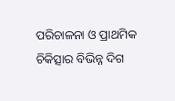ପରିଚାଳନା ଓ ପ୍ରାଥମିକ ଚିକିତ୍ସାର ବିଭିନ୍ନ ଦିଗ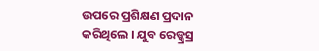ଉପରେ ପ୍ରଶିକ୍ଷଣ ପ୍ରଦାନ କରିଥିଲେ । ଯୁବ ରେଡ୍କ୍ରସ୍ର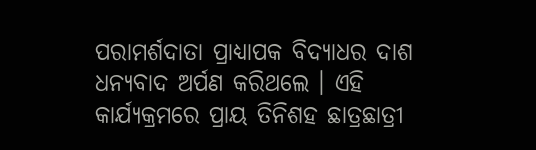ପରାମର୍ଶଦାତା ପ୍ରାଧ୍ୟାପକ ବିଦ୍ୟାଧର ଦାଶ ଧନ୍ୟବାଦ ଅର୍ପଣ କରିଥଲେ । ଏହି କାର୍ଯ୍ୟକ୍ରମରେ ପ୍ରାୟ ତିନିଶହ ଛାତ୍ରଛାତ୍ରୀ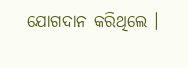ଯୋଗଦାନ କରିଥିଲେ ।